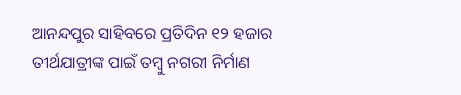ଆନନ୍ଦପୁର ସାହିବରେ ପ୍ରତିଦିନ ୧୨ ହଜାର ତୀର୍ଥଯାତ୍ରୀଙ୍କ ପାଇଁ ତମ୍ବୁ ନଗରୀ ନିର୍ମାଣ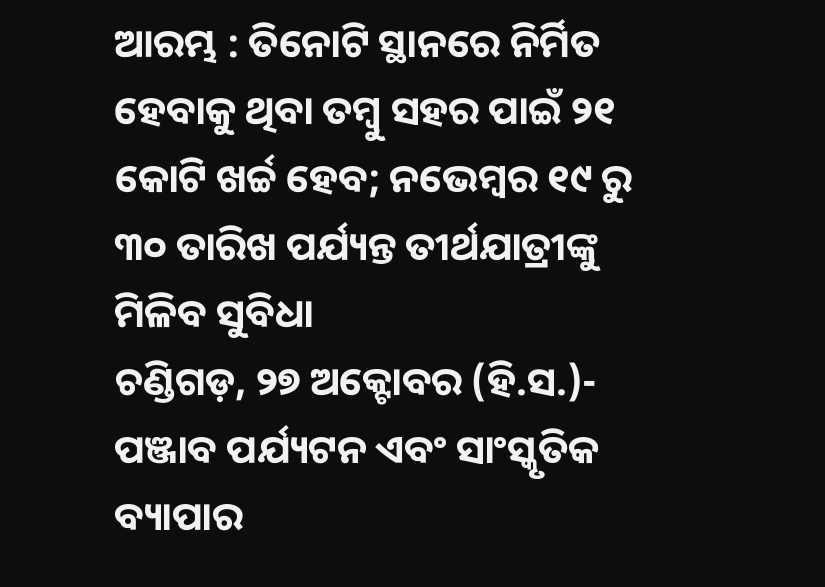ଆରମ୍ଭ : ତିନୋଟି ସ୍ଥାନରେ ନିର୍ମିତ ହେବାକୁ ଥିବା ତମ୍ବୁ ସହର ପାଇଁ ୨୧ କୋଟି ଖର୍ଚ୍ଚ ହେବ; ନଭେମ୍ବର ୧୯ ରୁ ୩୦ ତାରିଖ ପର୍ଯ୍ୟନ୍ତ ତୀର୍ଥଯାତ୍ରୀଙ୍କୁ ମିଳିବ ସୁବିଧା
ଚଣ୍ଡିଗଡ଼, ୨୭ ଅକ୍ଟୋବର (ହି.ସ.)- ପଞ୍ଜାବ ପର୍ଯ୍ୟଟନ ଏବଂ ସାଂସ୍କୃତିକ ବ୍ୟାପାର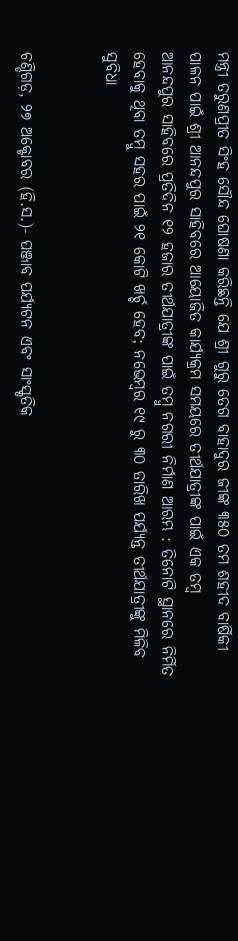ମନ୍ତ୍ରୀ ତରୁଣପ୍ରୀତ ସିଂହ ସୌନ୍ଦ ଘୋଷଣା କରିଛନ୍ତି ଯେ ଶ୍ରୀ ଗୁରୁ ତେଗ ବାହାଦୁର ଜୀଙ୍କ ୩୫୦ ତମ ଶହୀଦ ବାର୍ଷିକୀ ପାଳନ ପାଇଁ ଶ୍ରୀ ଆନନ୍ଦପୁର ସାହିବରେ ଆୟୋଜିତ କାର୍ଯ୍ୟକ୍ରମ ସମୟରେ ତୀର୍ଥଯାତ୍ରୀଙ୍କ ପାଇଁ ଏକ ତମ୍ବ
ଆନନ୍ଦପୁର ସାହିବରେ ପ୍ରତିଦିନ ୧୨ ହଜାର ତୀର୍ଥଯାତ୍ରୀଙ୍କ ପାଇଁ ତମ୍ବୁ ନଗରୀ ନିର୍ମାଣ ଆରମ୍ଭ : ତିନୋଟି ସ୍ଥାନରେ ନିର୍ମିତ ହେବାକୁ ଥିବା ତମ୍ବୁ ସହର ପାଇଁ ୨୧ କୋଟି ଖର୍ଚ୍ଚ ହେବ; ନଭେମ୍ବର ୧୯ ରୁ ୩୦ ତାରିଖ ପର୍ଯ୍ୟନ୍ତ ତୀର୍ଥଯାତ୍ରୀଙ୍କୁ ମିଳିବ ସୁବିଧା


ଚଣ୍ଡିଗଡ଼, ୨୭ ଅକ୍ଟୋବର (ହି.ସ.)- ପଞ୍ଜାବ ପର୍ଯ୍ୟଟନ ଏବଂ ସାଂସ୍କୃତିକ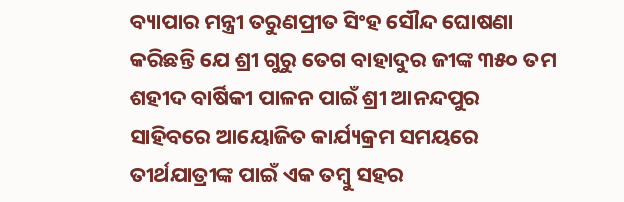ବ୍ୟାପାର ମନ୍ତ୍ରୀ ତରୁଣପ୍ରୀତ ସିଂହ ସୌନ୍ଦ ଘୋଷଣା କରିଛନ୍ତି ଯେ ଶ୍ରୀ ଗୁରୁ ତେଗ ବାହାଦୁର ଜୀଙ୍କ ୩୫୦ ତମ ଶହୀଦ ବାର୍ଷିକୀ ପାଳନ ପାଇଁ ଶ୍ରୀ ଆନନ୍ଦପୁର ସାହିବରେ ଆୟୋଜିତ କାର୍ଯ୍ୟକ୍ରମ ସମୟରେ ତୀର୍ଥଯାତ୍ରୀଙ୍କ ପାଇଁ ଏକ ତମ୍ବୁ ସହର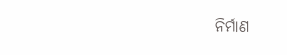ନିର୍ମାଣ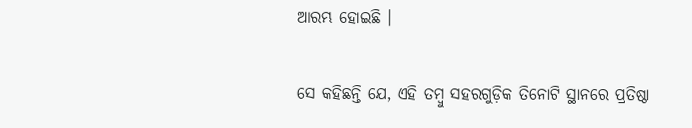ଆରମ୍ଭ ହୋଇଛି ।

ସେ କହିଛନ୍ତି ଯେ, ଏହି ତମ୍ବୁ ସହରଗୁଡ଼ିକ ତିନୋଟି ସ୍ଥାନରେ ପ୍ରତିଷ୍ଠା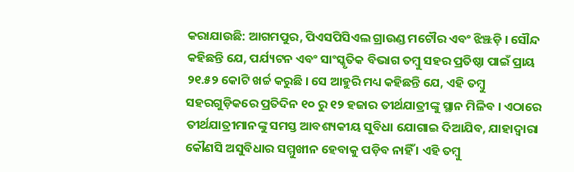କରାଯାଉଛି: ଆଗମପୁର, ପିଏସପିସିଏଲ ଗ୍ରାଉଣ୍ଡ ମଟୌର ଏବଂ ଝିଞ୍ଝଡ଼ି । ସୌନ୍ଦ କହିଛନ୍ତି ଯେ, ପର୍ଯ୍ୟଟନ ଏବଂ ସାଂସ୍କୃତିକ ବିଭାଗ ତମ୍ବୁ ସହର ପ୍ରତିଷ୍ଠା ପାଇଁ ପ୍ରାୟ ୨୧.୫୨ କୋଟି ଖର୍ଚ୍ଚ କରୁଛି । ସେ ଆହୁରି ମଧ୍ୟ କହିଛନ୍ତି ଯେ, ଏହି ତମ୍ବୁ ସହରଗୁଡ଼ିକରେ ପ୍ରତିଦିନ ୧୦ ରୁ ୧୨ ହଜାର ତୀର୍ଥଯାତ୍ରୀଙ୍କୁ ସ୍ଥାନ ମିଳିବ । ଏଠାରେ ତୀର୍ଥଯାତ୍ରୀମାନଙ୍କୁ ସମସ୍ତ ଆବଶ୍ୟକୀୟ ସୁବିଧା ଯୋଗାଇ ଦିଆଯିବ, ଯାହାଦ୍ୱାରା କୌଣସି ଅସୁବିଧାର ସମ୍ମୁଖୀନ ହେବାକୁ ପଡ଼ିବ ନାହିଁ । ଏହି ତମ୍ବୁ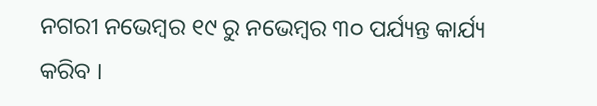ନଗରୀ ନଭେମ୍ବର ୧୯ ରୁ ନଭେମ୍ବର ୩୦ ପର୍ଯ୍ୟନ୍ତ କାର୍ଯ୍ୟ କରିବ ।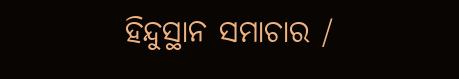ହିନ୍ଦୁସ୍ଥାନ ସମାଚାର /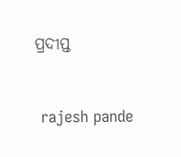ପ୍ରଦୀପ୍ତ


 rajesh pande